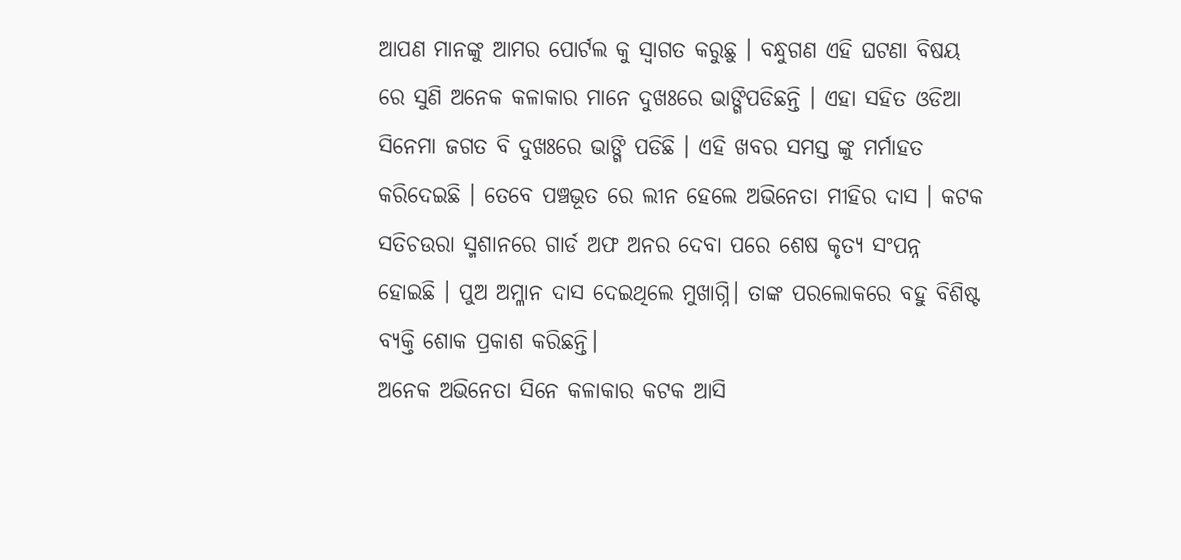ଆପଣ ମାନଙ୍କୁ ଆମର ପୋର୍ଟଲ କୁ ସ୍ୱାଗତ କରୁଛୁ । ବନ୍ଧୁଗଣ ଏହି ଘଟଣା ବିଷୟ ରେ ସୁଣି ଅନେକ କଳାକାର ମାନେ ଦୁଖଃରେ ଭାଙ୍ଗିପଡିଛନ୍ତି । ଏହା ସହିତ ଓଡିଆ ସିନେମା ଜଗତ ବି ଦୁଖଃରେ ଭାଙ୍ଗି ପଡିଛି । ଏହି ଖବର ସମସ୍ତ ଙ୍କୁ ମର୍ମାହତ କରିଦେଇଛି । ତେବେ ପଞ୍ଚଭୂତ ରେ ଲୀନ ହେଲେ ଅଭିନେତା ମୀହିର ଦାସ । କଟକ ସତିଚଉରା ସ୍ମଶାନରେ ଗାର୍ଡ ଅଫ ଅନର ଦେବା ପରେ ଶେଷ କୃତ୍ୟ ସଂପନ୍ନ ହୋଇଛି । ପୁଅ ଅମ୍ଳାନ ଦାସ ଦେଇଥିଲେ ମୁଖାଗ୍ନି। ତାଙ୍କ ପରଲୋକରେ ବହୁ ବିଶିଷ୍ଟ ବ୍ୟକ୍ତି ଶୋକ ପ୍ରକାଶ କରିଛନ୍ତି।
ଅନେକ ଅଭିନେତା ସିନେ କଳାକାର କଟକ ଆସି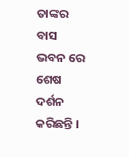ତାଙ୍କର ବାସ ଭବନ ରେ ଶେଷ ଦର୍ଶନ କରିଛନ୍ତି ।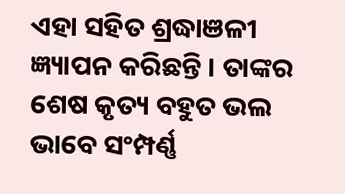ଏହା ସହିତ ଶ୍ରଦ୍ଧାଞଳୀ ଜ୍ଞ୍ୟାପନ କରିଛନ୍ତି । ତାଙ୍କର ଶେଷ କୃତ୍ୟ ବହୁତ ଭଲ ଭାବେ ସଂମ୍ପର୍ଣ୍ଣ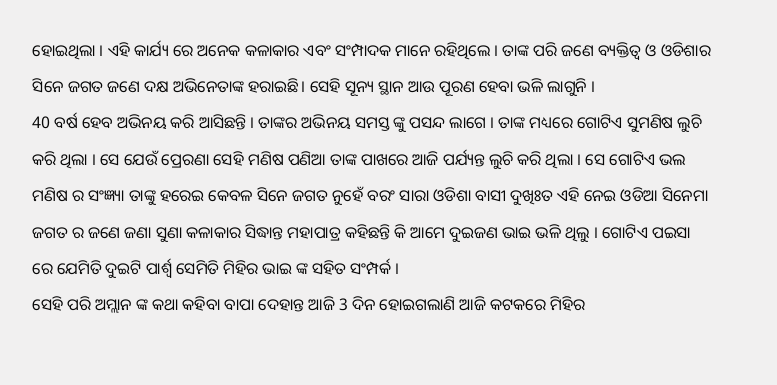ହୋଇଥିଲା । ଏହି କାର୍ଯ୍ୟ ରେ ଅନେକ କଳାକାର ଏବଂ ସଂମ୍ପାଦକ ମାନେ ରହିଥିଲେ । ତାଙ୍କ ପରି ଜଣେ ବ୍ୟକ୍ତିତ୍ୱ ଓ ଓଡିଶାର ସିନେ ଜଗତ ଜଣେ ଦକ୍ଷ ଅଭିନେତାଙ୍କ ହରାଇଛି। ସେହି ସୂନ୍ୟ ସ୍ଥାନ ଆଉ ପୂରଣ ହେବା ଭଳି ଲାଗୁନି ।
40 ବର୍ଷ ହେବ ଅଭିନୟ କରି ଆସିଛନ୍ତି । ତାଙ୍କର ଅଭିନୟ ସମସ୍ତ ଙ୍କୁ ପସନ୍ଦ ଲାଗେ । ତାଙ୍କ ମଧ୍ୟରେ ଗୋଟିଏ ସୁମଣିଷ ଲୁଚି କରି ଥିଲା । ସେ ଯେଉଁ ପ୍ରେରଣା ସେହି ମଣିଷ ପଣିଆ ତାଙ୍କ ପାଖରେ ଆଜି ପର୍ଯ୍ୟନ୍ତ ଲୁଚି କରି ଥିଲା । ସେ ଗୋଟିଏ ଭଲ ମଣିଷ ର ସଂଜ୍ଞ୍ୟା ତାଙ୍କୁ ହରେଇ କେବଳ ସିନେ ଜଗତ ନୁହେଁ ବରଂ ସାରା ଓଡିଶା ବାସୀ ଦୁଖିଃତ ଏହି ନେଇ ଓଡିଆ ସିନେମା ଜଗତ ର ଜଣେ ଜଣା ସୁଣା କଳାକାର ସିଦ୍ଧାନ୍ତ ମହାପାତ୍ର କହିଛନ୍ତି କି ଆମେ ଦୁଇଜଣ ଭାଇ ଭଳି ଥିଲୁ । ଗୋଟିଏ ପଇସା ରେ ଯେମିତି ଦୁଇଟି ପାର୍ଶ୍ୱ ସେମିତି ମିହିର ଭାଇ ଙ୍କ ସହିତ ସଂମ୍ପର୍କ ।
ସେହି ପରି ଅମ୍ଲାନ ଙ୍କ କଥା କହିବା ବାପା ଦେହାନ୍ତ ଆଜି 3 ଦିନ ହୋଇଗଲାଣି ଆଜି କଟକରେ ମିହିର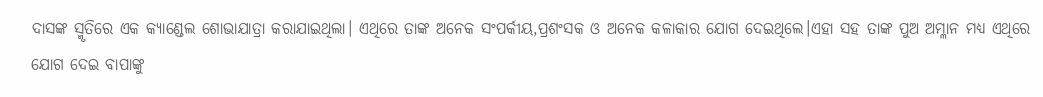ଦାସଙ୍କ ସ୍ମୃତିରେ ଏକ କ୍ୟାଣ୍ଡେଲ ଶୋଭାଯାତ୍ରା କରାଯାଇଥିଲା। ଏଥିରେ ତାଙ୍କ ଅନେକ ସଂପର୍କୀୟ,ପ୍ରଶଂସକ ଓ ଅନେକ କଳାକାର ଯୋଗ ଦେଇଥିଲେ।ଏହା ସହ ତାଙ୍କ ପୁଅ ଅମ୍ଳାନ ମଧ୍ୟ ଏଥିରେ ଯୋଗ ଦେଇ ବାପାଙ୍କୁ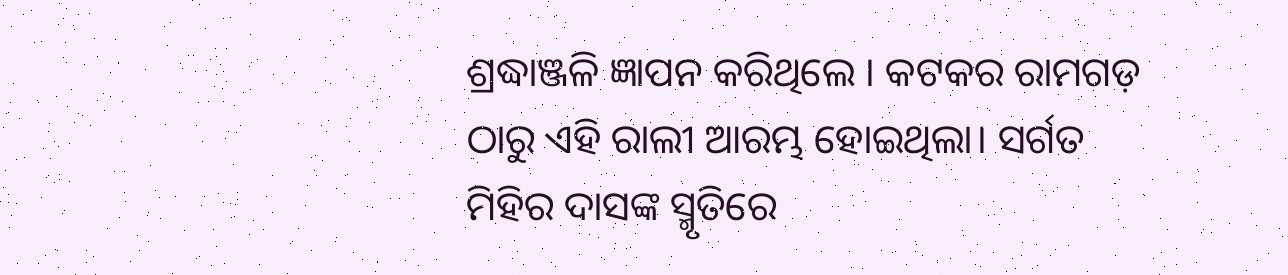ଶ୍ରଦ୍ଧାଞ୍ଜଳି ଜ୍ଞାପନ କରିଥିଲେ । କଟକର ରାମଗଡ଼ ଠାରୁ ଏହି ରାଲୀ ଆରମ୍ଭ ହୋଇଥିଲା। ସର୍ଗତ ମିହିର ଦାସଙ୍କ ସ୍ମୃତିରେ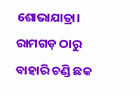ଶୋଭାଯାତ୍ରା। ରାମଗଡ଼ ଠାରୁ ବାହାରି ଚଣ୍ଡି ଛକ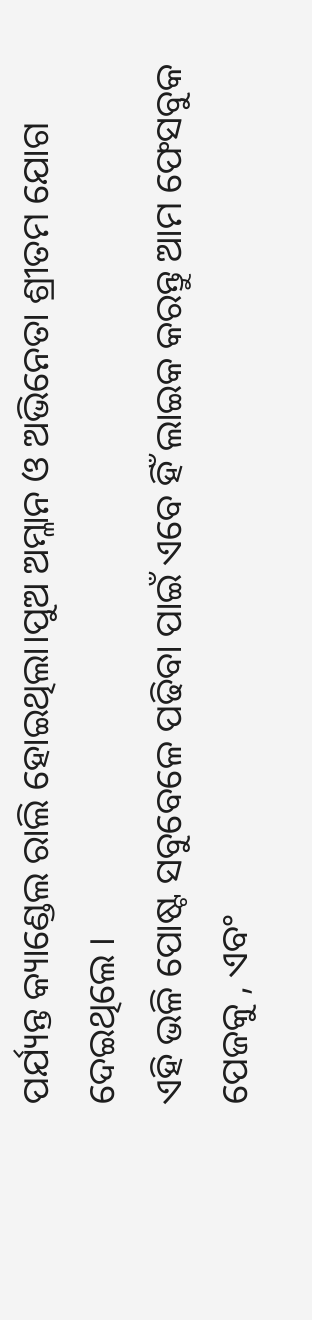ପର୍ଯ୍ୟନ୍ତ କ୍ୟାଣ୍ଡେଲ ରାଲି ହୋଇଥିଲା।ପୁଅ ଅମ୍ଳାନ ଓ ଅଭିନେତା ଶ୍ରୀତମ ଯୋଗ ଦେଇଥିଲେ ।
ଏହି ଭଳି ପୋଷ୍ଟ ସବୁବେଳେ ପଢିବା ପାଇଁ ଏବେ ହିଁ ଲାଇକ କରନ୍ତୁ ଆମ ଫେସବୁକ ପେଜକୁ , ଏବଂ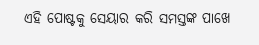ଏହି ପୋଷ୍ଟକୁ ସେୟାର କରି ସମସ୍ତଙ୍କ ପାଖେ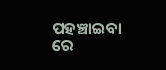ପହଞ୍ଚାଇବା ରେ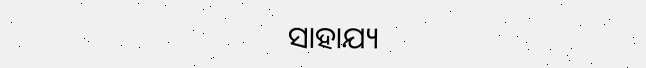ସାହାଯ୍ୟ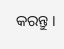କରନ୍ତୁ ।